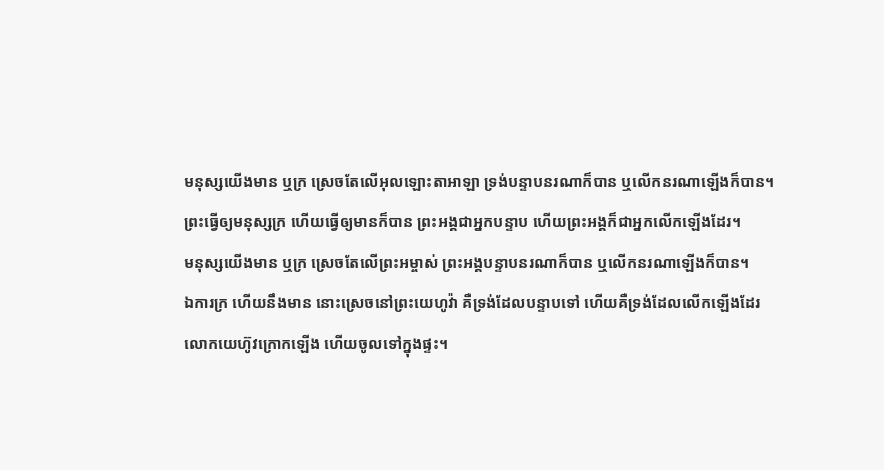មនុស្សយើងមាន ឬក្រ ស្រេចតែលើអុលឡោះតាអាឡា ទ្រង់បន្ទាបនរណាក៏បាន ឬលើកនរណាឡើងក៏បាន។
ព្រះធ្វើឲ្យមនុស្សក្រ ហើយធ្វើឲ្យមានក៏បាន ព្រះអង្គជាអ្នកបន្ទាប ហើយព្រះអង្គក៏ជាអ្នកលើកឡើងដែរ។
មនុស្សយើងមាន ឬក្រ ស្រេចតែលើព្រះអម្ចាស់ ព្រះអង្គបន្ទាបនរណាក៏បាន ឬលើកនរណាឡើងក៏បាន។
ឯការក្រ ហើយនឹងមាន នោះស្រេចនៅព្រះយេហូវ៉ា គឺទ្រង់ដែលបន្ទាបទៅ ហើយគឺទ្រង់ដែលលើកឡើងដែរ
លោកយេហ៊ូវក្រោកឡើង ហើយចូលទៅក្នុងផ្ទះ។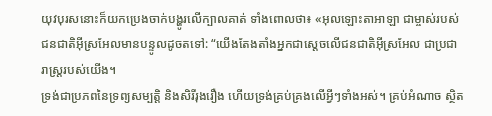យុវបុរសនោះក៏យកប្រេងចាក់បង្ហូរលើក្បាលគាត់ ទាំងពោលថា៖ «អុលឡោះតាអាឡា ជាម្ចាស់របស់ជនជាតិអ៊ីស្រអែលមានបន្ទូលដូចតទៅ: “យើងតែងតាំងអ្នកជាស្តេចលើជនជាតិអ៊ីស្រអែល ជាប្រជារាស្ត្ររបស់យើង។
ទ្រង់ជាប្រភពនៃទ្រព្យសម្បត្តិ និងសិរីរុងរឿង ហើយទ្រង់គ្រប់គ្រងលើអ្វីៗទាំងអស់។ គ្រប់អំណាច ស្ថិត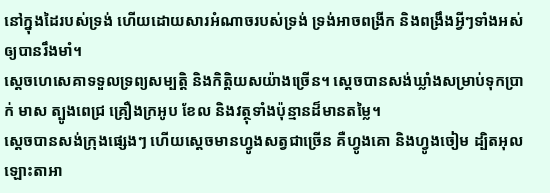នៅក្នុងដៃរបស់ទ្រង់ ហើយដោយសារអំណាចរបស់ទ្រង់ ទ្រង់អាចពង្រីក និងពង្រឹងអ្វីៗទាំងអស់ឲ្យបានរឹងមាំ។
ស្តេចហេសេគាទទួលទ្រព្យសម្បត្តិ និងកិត្តិយសយ៉ាងច្រើន។ ស្តេចបានសង់ឃ្លាំងសម្រាប់ទុកប្រាក់ មាស ត្បូងពេជ្រ គ្រឿងក្រអូប ខែល និងវត្ថុទាំងប៉ុន្មានដ៏មានតម្លៃ។
ស្តេចបានសង់ក្រុងផ្សេងៗ ហើយស្តេចមានហ្វូងសត្វជាច្រើន គឺហ្វូងគោ និងហ្វូងចៀម ដ្បិតអុលឡោះតាអា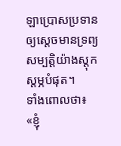ឡាប្រោសប្រទានឲ្យស្តេចមានទ្រព្យសម្បត្តិយ៉ាងស្តុកស្តម្ភបំផុត។
ទាំងពោលថា៖ «ខ្ញុំ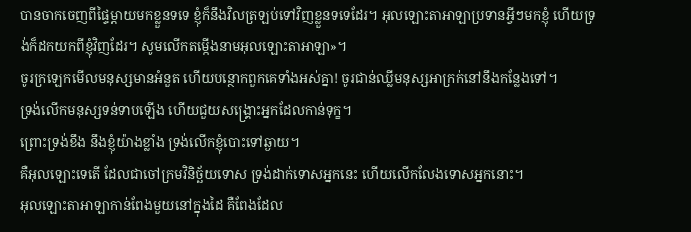បានចាកចេញពីផ្ទៃម្ដាយមកខ្លួនទទេ ខ្ញុំក៏នឹងវិលត្រឡប់ទៅវិញខ្លួនទទេដែរ។ អុលឡោះតាអាឡាប្រទានអ្វីៗមកខ្ញុំ ហើយទ្រង់ក៏ដកយកពីខ្ញុំវិញដែរ។ សូមលើកតម្កើងនាមអុលឡោះតាអាឡា»។
ចូរក្រឡេកមើលមនុស្សមានអំនួត ហើយបន្ថោកពួកគេទាំងអស់គ្នា! ចូរជាន់ឈ្លីមនុស្សអាក្រក់នៅនឹងកន្លែងទៅ។
ទ្រង់លើកមនុស្សទន់ទាបឡើង ហើយជួយសង្គ្រោះអ្នកដែលកាន់ទុក្ខ។
ព្រោះទ្រង់ខឹង នឹងខ្ញុំយ៉ាងខ្លាំង ទ្រង់លើកខ្ញុំបោះទៅឆ្ងាយ។
គឺអុលឡោះទេតើ ដែលជាចៅក្រមវិនិច្ឆ័យទោស ទ្រង់ដាក់ទោសអ្នកនេះ ហើយលើកលែងទោសអ្នកនោះ។
អុលឡោះតាអាឡាកាន់ពែងមួយនៅក្នុងដៃ គឺពែងដែល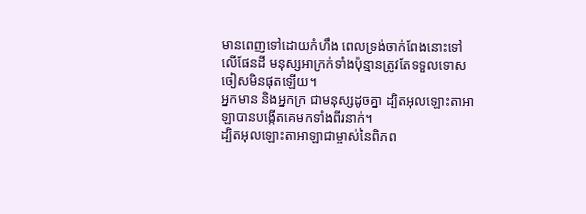មានពេញទៅដោយកំហឹង ពេលទ្រង់ចាក់ពែងនោះទៅលើផែនដី មនុស្សអាក្រក់ទាំងប៉ុន្មានត្រូវតែទទួលទោស ចៀសមិនផុតឡើយ។
អ្នកមាន និងអ្នកក្រ ជាមនុស្សដូចគ្នា ដ្បិតអុលឡោះតាអាឡាបានបង្កើតគេមកទាំងពីរនាក់។
ដ្បិតអុលឡោះតាអាឡាជាម្ចាស់នៃពិភព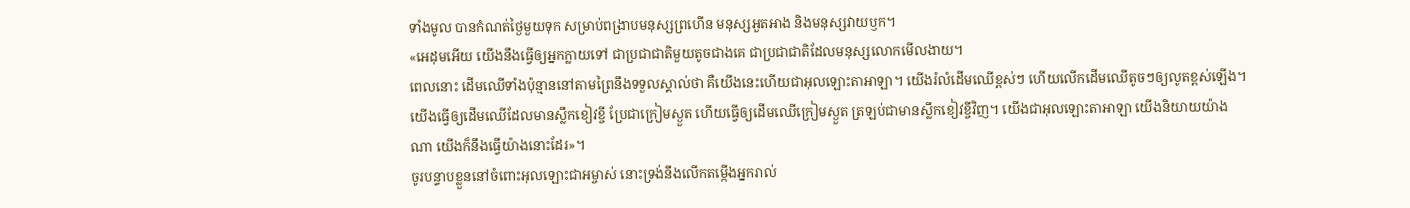ទាំងមូល បានកំណត់ថ្ងៃមួយទុក សម្រាប់ពង្រាបមនុស្សព្រហើន មនុស្សអួតអាង និងមនុស្សវាយឫក។
«អេដុមអើយ យើងនឹងធ្វើឲ្យអ្នកក្លាយទៅ ជាប្រជាជាតិមួយតូចជាងគេ ជាប្រជាជាតិដែលមនុស្សលោកមើលងាយ។
ពេលនោះ ដើមឈើទាំងប៉ុន្មាននៅតាមព្រៃនឹងទទួលស្គាល់ថា គឺយើងនេះហើយជាអុលឡោះតាអាឡា។ យើងរំលំដើមឈើខ្ពស់ៗ ហើយលើកដើមឈើតូចៗឲ្យលូតខ្ពស់ឡើង។ យើងធ្វើឲ្យដើមឈើដែលមានស្លឹកខៀវខ្ចី ប្រែជាក្រៀមស្ងួត ហើយធ្វើឲ្យដើមឈើក្រៀមស្ងួត ត្រឡប់ជាមានស្លឹកខៀវខ្ចីវិញ។ យើងជាអុលឡោះតាអាឡា យើងនិយាយយ៉ាងណា យើងក៏នឹងធ្វើយ៉ាងនោះដែរ»។
ចូរបន្ទាបខ្លួននៅចំពោះអុលឡោះជាអម្ចាស់ នោះទ្រង់នឹងលើកតម្កើងអ្នករាល់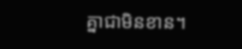គ្នាជាមិនខាន។